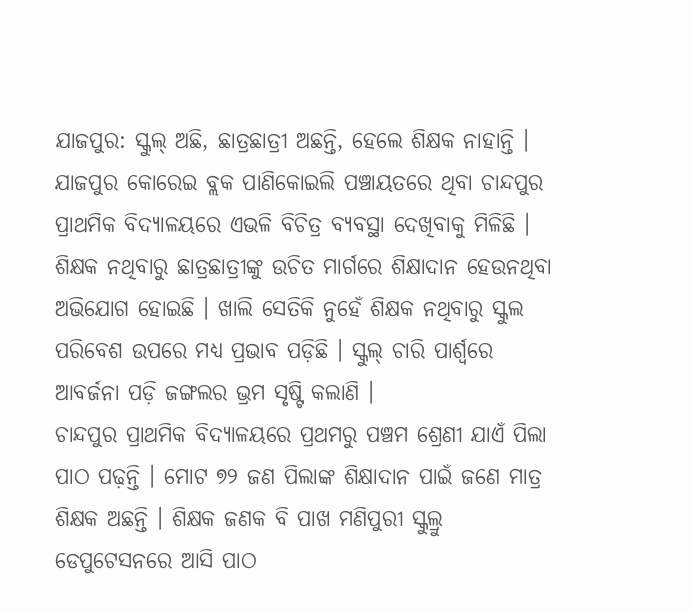ଯାଜପୁର: ସ୍କୁଲ୍ ଅଛି, ଛାତ୍ରଛାତ୍ରୀ ଅଛନ୍ତି, ହେଲେ ଶିକ୍ଷକ ନାହାନ୍ତି । ଯାଜପୁର କୋରେଇ ବ୍ଲକ ପାଣିକୋଇଲି ପଞ୍ଚାୟତରେ ଥିବା ଚାନ୍ଦପୁର ପ୍ରାଥମିକ ବିଦ୍ୟାଳୟରେ ଏଭଳି ବିଚିତ୍ର ବ୍ୟବସ୍ଥା ଦେଖିବାକୁ ମିଳିଛି । ଶିକ୍ଷକ ନଥିବାରୁ ଛାତ୍ରଛାତ୍ରୀଙ୍କୁ ଉଚିତ ମାର୍ଗରେ ଶିକ୍ଷାଦାନ ହେଉନଥିବା ଅଭିଯୋଗ ହୋଇଛି । ଖାଲି ସେତିକି ନୁହେଁ ଶିକ୍ଷକ ନଥିବାରୁ ସ୍କୁଲ ପରିବେଶ ଉପରେ ମଧ୍ୟ ପ୍ରଭାବ ପଡ଼ିଛି । ସ୍କୁଲ୍ ଚାରି ପାର୍ଶ୍ବରେ ଆବର୍ଜନା ପଡ଼ି ଜଙ୍ଗଲର ଭ୍ରମ ସୃଷ୍ଟି କଲାଣି ।
ଚାନ୍ଦପୁର ପ୍ରାଥମିକ ବିଦ୍ୟାଳୟରେ ପ୍ରଥମରୁ ପଞ୍ଚମ ଶ୍ରେଣୀ ଯାଏଁ ପିଲା ପାଠ ପଢ଼ନ୍ତି । ମୋଟ ୭୨ ଜଣ ପିଲାଙ୍କ ଶିକ୍ଷାଦାନ ପାଇଁ ଜଣେ ମାତ୍ର ଶିକ୍ଷକ ଅଛନ୍ତି । ଶିକ୍ଷକ ଜଣକ ବି ପାଖ ମଣିପୁରୀ ସ୍କୁଲ୍ରୁ ଡେପୁଟେସନରେ ଆସି ପାଠ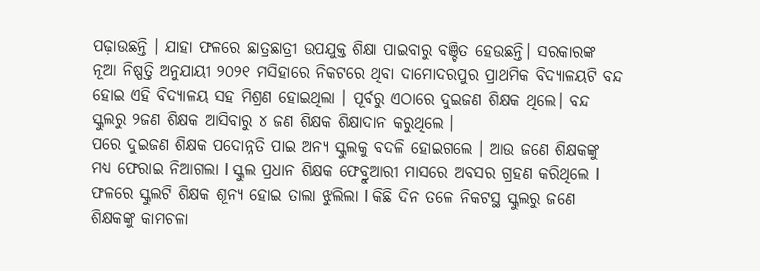ପଢ଼ାଉଛନ୍ତି । ଯାହା ଫଳରେ ଛାତ୍ରଛାତ୍ରୀ ଉପଯୁକ୍ତ ଶିକ୍ଷା ପାଇବାରୁ ବଞ୍ଚିତ ହେଉଛନ୍ତି। ସରକାରଙ୍କ ନୂଆ ନିଷ୍ପତ୍ତି ଅନୁଯାୟୀ ୨୦୨୧ ମସିହାରେ ନିକଟରେ ଥିବା ଦାମୋଦରପୁର ପ୍ରାଥମିକ ବିଦ୍ୟାଳୟଟି ବନ୍ଦ ହୋଇ ଏହି ବିଦ୍ୟାଳୟ ସହ ମିଶ୍ରଣ ହୋଇଥିଲା । ପୂର୍ବରୁ ଏଠାରେ ଦୁଇଜଣ ଶିକ୍ଷକ ଥିଲେ। ବନ୍ଦ ସ୍କୁଲରୁ ୨ଜଣ ଶିକ୍ଷକ ଆସିବାରୁ ୪ ଜଣ ଶିକ୍ଷକ ଶିକ୍ଷାଦାନ କରୁଥିଲେ ।
ପରେ ଦୁଇଜଣ ଶିକ୍ଷକ ପଦୋନ୍ନତି ପାଇ ଅନ୍ୟ ସ୍କୁଲକୁ ବଦଳି ହୋଇଗଲେ । ଆଉ ଜଣେ ଶିକ୍ଷକଙ୍କୁ ମଧ୍ୟ ଫେରାଇ ନିଆଗଲା l ସ୍କୁଲ ପ୍ରଧାନ ଶିକ୍ଷକ ଫେବ୍ରୁଆରୀ ମାସରେ ଅବସର ଗ୍ରହଣ କରିଥିଲେ l ଫଳରେ ସ୍କୁଲଟି ଶିକ୍ଷକ ଶୂନ୍ୟ ହୋଇ ତାଲା ଝୁଲିଲା l କିଛି ଦିନ ତଳେ ନିକଟସ୍ଥ ସ୍କୁଲରୁ ଜଣେ ଶିକ୍ଷକଙ୍କୁ କାମଚଳା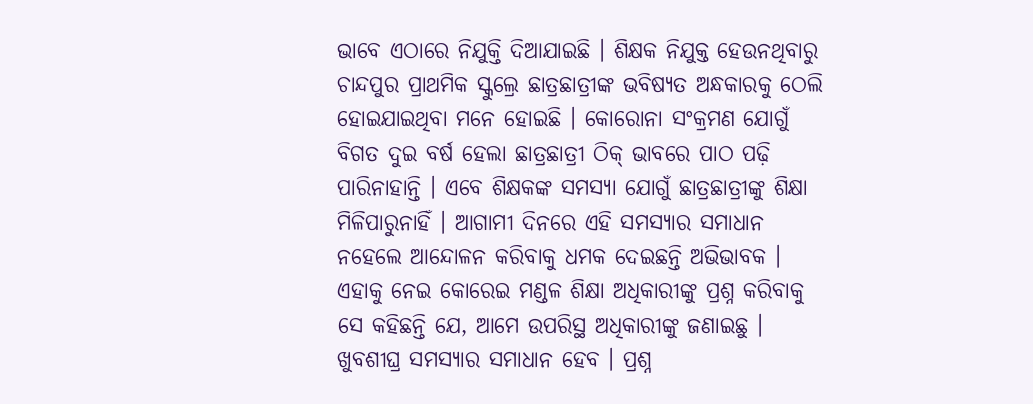ଭାବେ ଏଠାରେ ନିଯୁକ୍ତି ଦିଆଯାଇଛି । ଶିକ୍ଷକ ନିଯୁକ୍ତ ହେଉନଥିବାରୁ ଚାନ୍ଦପୁର ପ୍ରାଥମିକ ସ୍କୁଲ୍ରେ ଛାତ୍ରଛାତ୍ରୀଙ୍କ ଭବିଷ୍ୟତ ଅନ୍ଧକାରକୁ ଠେଲି ହୋଇଯାଇଥିବା ମନେ ହୋଇଛି । କୋରୋନା ସଂକ୍ରମଣ ଯୋଗୁଁ ବିଗତ ଦୁଇ ବର୍ଷ ହେଲା ଛାତ୍ରଛାତ୍ରୀ ଠିକ୍ ଭାବରେ ପାଠ ପଢ଼ି ପାରିନାହାନ୍ତି । ଏବେ ଶିକ୍ଷକଙ୍କ ସମସ୍ୟା ଯୋଗୁଁ ଛାତ୍ରଛାତ୍ରୀଙ୍କୁ ଶିକ୍ଷା ମିଳିପାରୁନାହିଁ । ଆଗାମୀ ଦିନରେ ଏହି ସମସ୍ୟାର ସମାଧାନ ନହେଲେ ଆନ୍ଦୋଳନ କରିବାକୁ ଧମକ ଦେଇଛନ୍ତି ଅଭିଭାବକ ।
ଏହାକୁ ନେଇ କୋରେଇ ମଣ୍ଡଳ ଶିକ୍ଷା ଅଧିକାରୀଙ୍କୁ ପ୍ରଶ୍ନ କରିବାକୁ ସେ କହିଛନ୍ତି ଯେ, ଆମେ ଉପରିସ୍ଥ ଅଧିକାରୀଙ୍କୁ ଜଣାଇଛୁ । ଖୁବଶୀଘ୍ର ସମସ୍ୟାର ସମାଧାନ ହେବ । ପ୍ରଶ୍ନ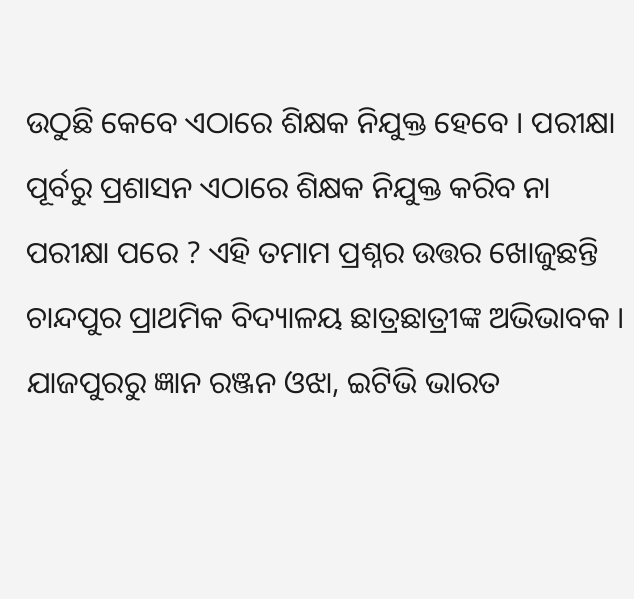ଉଠୁଛି କେବେ ଏଠାରେ ଶିକ୍ଷକ ନିଯୁକ୍ତ ହେବେ । ପରୀକ୍ଷା ପୂର୍ବରୁ ପ୍ରଶାସନ ଏଠାରେ ଶିକ୍ଷକ ନିଯୁକ୍ତ କରିବ ନା ପରୀକ୍ଷା ପରେ ? ଏହି ତମାମ ପ୍ରଶ୍ନର ଉତ୍ତର ଖୋଜୁଛନ୍ତି ଚାନ୍ଦପୁର ପ୍ରାଥମିକ ବିଦ୍ୟାଳୟ ଛାତ୍ରଛାତ୍ରୀଙ୍କ ଅଭିଭାବକ ।
ଯାଜପୁରରୁ ଜ୍ଞାନ ରଞ୍ଜନ ଓଝା, ଇଟିଭି ଭାରତ